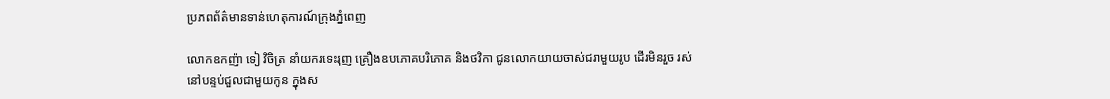ប្រភពព័ត៌មានទាន់ហេតុការណ៍ក្រុងភ្នំពេញ

លោកឧកញ៉ា ទៀ វិចិត្រ នាំយករទេះរុញ គ្រឿងឧបភោគបរិភោគ និងថវិកា ជូនលោកយាយចាស់ជរាមួយរូប ដើរមិនរួច រស់នៅបន្ទប់ជួលជាមួយកូន ក្នុងស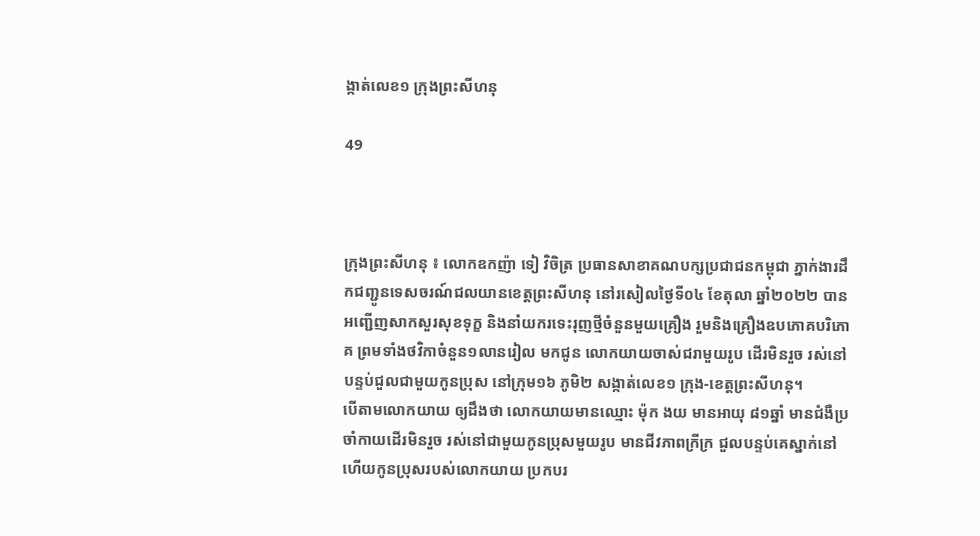ង្កាត់លេខ១ ក្រុងព្រះសីហនុ

49



ក្រុងព្រះសីហនុ ៖ លោកឧកញ៉ា ទៀ វិចិត្រ ប្រធានសាខាគណបក្សប្រជាជនកម្ពុជា ភ្នាក់ងារដឹកជញ្ជូនទេសចរណ៍ជលយានខេត្តព្រះសីហនុ នៅរសៀលថ្ងៃទី០៤ ខែតុលា ឆ្នាំ២០២២ បានអញ្ជើញសាកសួរសុខទុក្ខ និងនាំយករទេះរុញថ្មីចំនួនមួយគ្រឿង រួមនិងគ្រឿងឧបភោគបរិភោគ ព្រមទាំងថវិកាចំនួន១លានរៀល មកជូន លោកយាយចាស់ជរាមួយរូប ដើរមិនរួច រស់នៅបន្ទប់ជួលជាមួយកូនប្រុស នៅក្រុម១៦ ភូមិ២ សង្កាត់លេខ១ ក្រុង-ខេត្តព្រះសីហនុ។
បើតាមលោកយាយ ឲ្យដឹងថា លោកយាយមានឈ្មោះ ម៉ុក ងយ មានអាយុ ៨១ឆ្នាំ មានជំងឺប្រចាំកាយដើរមិនរួច រស់នៅជាមួយកូនប្រុសមួយរូប មានជីវភាពក្រីក្រ ជួលបន្ទប់គេស្នាក់នៅ ហើយកូនប្រុសរបស់លោកយាយ ប្រកបរ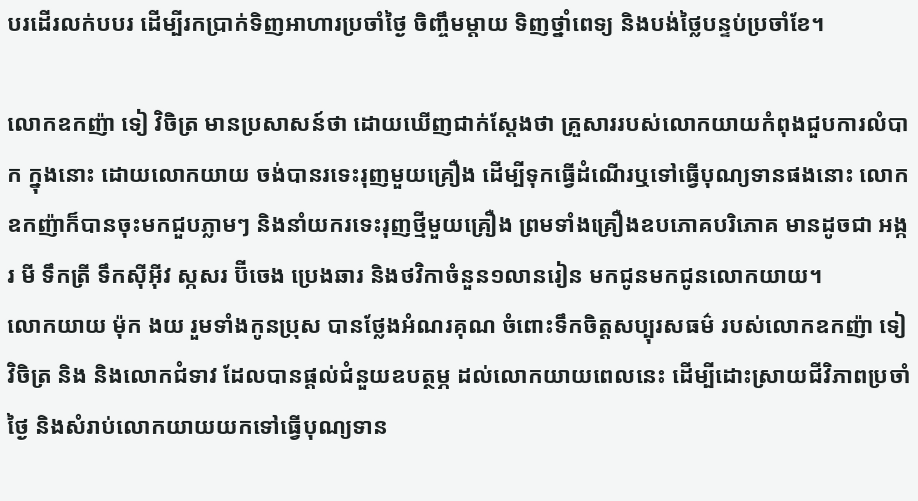បរដើរលក់បបរ ដើម្បីរកប្រាក់ទិញអាហារប្រចាំថ្ងៃ ចិញ្ចឹមម្តាយ ទិញថ្នាំពេទ្យ និងបង់ថ្លៃបន្ទប់ប្រចាំខែ។

លោកឧកញ៉ា ទៀ វិចិត្រ មានប្រសាសន៍ថា ដោយឃើញជាក់ស្តែងថា គ្រួសាររបស់លោកយាយកំពុងជួបការលំបាក ក្នុងនោះ ដោយលោកយាយ ចង់បានរទេះរុញមួយគ្រឿង ដើម្បីទុកធ្វើដំណើរឬទៅធ្វើបុណ្យទានផងនោះ លោកឧកញ៉ាក៏បានចុះមកជួបភ្លាមៗ និងនាំយករទេះរុញថ្មីមួយគ្រឿង ព្រមទាំងគ្រឿងឧបភោគបរិភោគ មានដូចជា អង្ករ មី ទឹកត្រី ទឹកសុីអុីវ ស្កសរ ប៊ីចេង ប្រេងឆារ និងថវិកាចំនួន១លានរៀន មកជូនមកជូនលោកយាយ។
លោកយាយ ម៉ុក ងយ រួមទាំងកូនប្រុស បានថ្លែងអំណរគុណ ចំពោះទឹកចិត្តសប្បុរសធម៌ របស់លោកឧកញ៉ា ទៀ វិចិត្រ និង និងលោកជំទាវ ដែលបានផ្តល់ជំនួយឧបត្ថម្ភ ដល់លោកយាយពេលនេះ ដើម្បីដោះស្រាយជីវិភាពប្រចាំថ្ងៃ និងសំរាប់លោកយាយយកទៅធ្វើបុណ្យទាន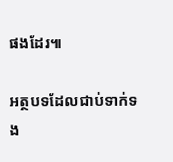ផងដែរ៕

អត្ថបទដែលជាប់ទាក់ទង